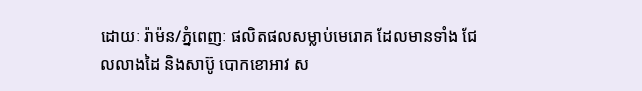ដោយៈ រ៉ាម៉ន/ភ្នំពេញៈ ផលិតផលសម្លាប់មេរោគ ដែលមានទាំង ជែលលាងដៃ និងសាប៊ូ បោកខោអាវ ស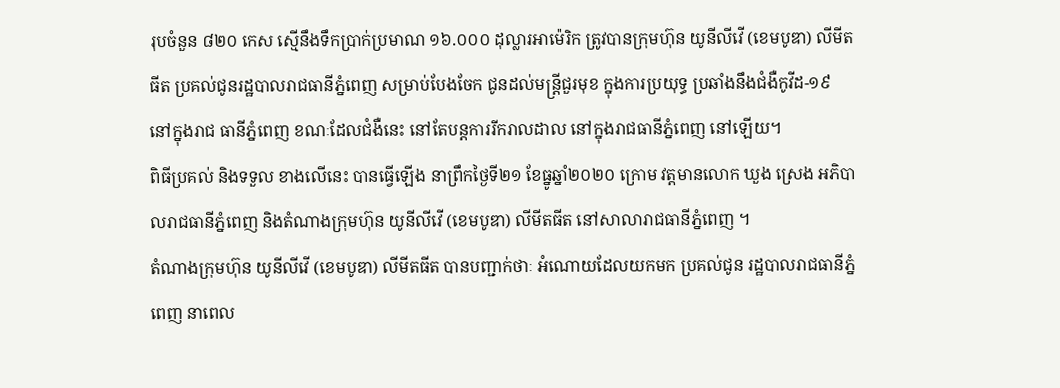រុបចំនួន ៨២០ កេស ស្មើនឹងទឹកប្រាក់ប្រមាណ ១៦.០០០ ដុល្លារអាម៉េរិក ត្រូវបានក្រុមហ៊ុន យូនីលីវើ (ខេមបូឌា) លីមីតធីត ប្រគល់ជូនរដ្ឋបាលរាជធានីភ្នំពេញ សម្រាប់បែងចែក ជូនដល់មន្ត្រីជួរមុខ ក្នុងការប្រយុទ្ធ ប្រឆាំងនឹងជំងឺកូវីដ-១៩ នៅក្នុងរាជ ធានីភ្នំពេញ ខណៈដែលជំងឺនេះ នៅតែបន្តការរីករាលដាល នៅក្នុងរាជធានីភ្នំពេញ នៅឡើយ។
ពិធីប្រគល់ និងទទួល ខាងលើនេះ បានធ្វើឡើង នាព្រឹកថ្ងៃទី២១ ខែធ្នូឆ្នាំ២០២០ ក្រោម វត្តមានលោក ឃួង ស្រេង អភិបាលរាជធានីភ្នំពេញ និងតំណាងក្រុមហ៊ុន យូនីលីវើ (ខេមបូឌា) លីមីតធីត នៅសាលារាជធានីភ្នំពេញ ។
តំណាងក្រុមហ៊ុន យូនីលីវើ (ខេមបូឌា) លីមីតធីត បានបញ្ជាក់ថាៈ អំណោយដែលយកមក ប្រគល់ជូន រដ្ឋបាលរាជធានីភ្នំពេញ នាពេល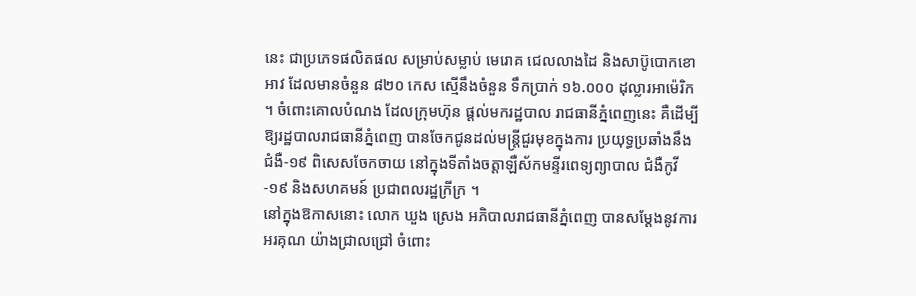នេះ ជាប្រភេទផលិតផល សម្រាប់សម្លាប់ មេរោគ ជេលលាងដៃ និងសាប៊ូបោកខោអាវ ដែលមានចំនួន ៨២០ កេស ស្មើនឹងចំនួន ទឹកប្រាក់ ១៦.០០០ ដុល្លារអាម៉េរិក ។ ចំពោះគោលបំណង ដែលក្រុមហ៊ុន ផ្ដល់មករដ្ឋបាល រាជធានីភ្នំពេញនេះ គឺដើម្បីឱ្យរដ្ឋបាលរាជធានីភ្នំពេញ បានចែកជូនដល់មន្ត្រីជួរមុខក្នុងការ ប្រយុទ្ធប្រឆាំងនឹងជំងឺ-១៩ ពិសេសចែកចាយ នៅក្នុងទីតាំងចត្តាឡឺស័កមន្ទីរពេទ្យព្យាបាល ជំងឺកូវី-១៩ និងសហគមន៍ ប្រជាពលរដ្ឋក្រីក្រ ។
នៅក្នុងឱកាសនោះ លោក ឃួង ស្រេង អភិបាលរាជធានីភ្នំពេញ បានសម្ដែងនូវការអរគុណ យ៉ាងជ្រាលជ្រៅ ចំពោះ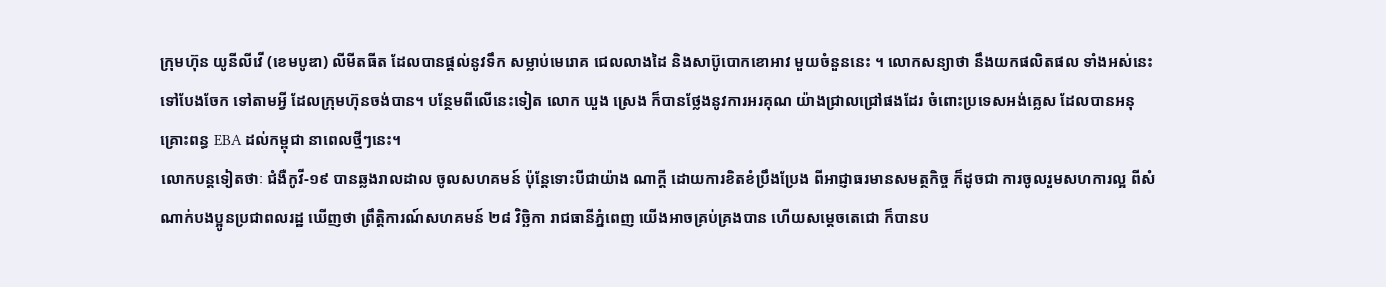ក្រុមហ៊ុន យូនីលីវើ (ខេមបូឌា) លីមីតធីត ដែលបានផ្ដល់នូវទឹក សម្លាប់មេរោគ ជេលលាងដៃ និងសាប៊ូបោកខោអាវ មួយចំនួននេះ ។ លោកសន្យាថា នឹងយកផលិតផល ទាំងអស់នេះ ទៅបែងចែក ទៅតាមអ្វី ដែលក្រុមហ៊ុនចង់បាន។ បន្ថែមពីលើនេះទៀត លោក ឃួង ស្រេង ក៏បានថ្លែងនូវការអរគុណ យ៉ាងជ្រាលជ្រៅផងដែរ ចំពោះប្រទេសអង់គ្លេស ដែលបានអនុគ្រោះពន្ធ EBA ដល់កម្ពុជា នាពេលថ្មីៗនេះ។
លោកបន្តទៀតថាៈ ជំងឺកូវី-១៩ បានឆ្លងរាលដាល ចូលសហគមន៍ ប៉ុន្តែទោះបីជាយ៉ាង ណាក្តី ដោយការខិតខំប្រឹងប្រែង ពីអាជ្ញាធរមានសមត្ថកិច្ច ក៏ដូចជា ការចូលរួមសហការល្អ ពីសំណាក់បងប្អូនប្រជាពលរដ្ឋ ឃើញថា ព្រឹត្តិការណ៍សហគមន៍ ២៨ វិច្ឆិកា រាជធានីភ្នំពេញ យើងអាចគ្រប់គ្រងបាន ហើយសម្ដេចតេជោ ក៏បានប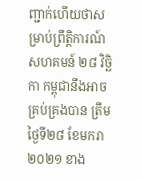ញ្ជាក់ហើយថាសម្រាប់ព្រឹត្តិការណ៍ សហគមន៍ ២៨ វិច្ឆិកា កម្ពុជានឹងអាចគ្រប់គ្រងបាន ត្រឹមថ្ងៃទី២៨ ខែមករា ២០២១ ខាង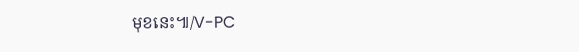មុខនេះ៕/V-PC